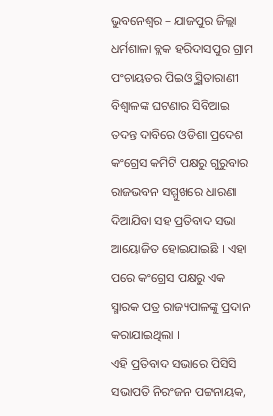ଭୁବନେଶ୍ୱର – ଯାଜପୁର ଜିଲ୍ଲା ଧର୍ମଶାଳା ବ୍ଲକ ହରିଦାସପୁର ଗ୍ରାମ ପଂଚାୟତର ପିଇଓୁ ସ୍ମିତାରାଣୀ ବିଶ୍ୱାଳଙ୍କ ଘଟଣାର ସିବିଆଇ ତଦନ୍ତ ଦାବିରେ ଓଡିଶା ପ୍ରଦେଶ କଂଗ୍ରେସ କମିଟି ପକ୍ଷରୁ ଗୁରୁବାର ରାଜଭବନ ସମ୍ମୁଖରେ ଧାରଣା ଦିଆଯିବା ସହ ପ୍ରତିବାଦ ସଭା ଆୟୋଜିତ ହୋଇଯାଇଛି । ଏହା ପରେ କଂଗ୍ରେସ ପକ୍ଷରୁ ଏକ ସ୍ମାରକ ପତ୍ର ରାଜ୍ୟପାଳଙ୍କୁ ପ୍ରଦାନ କରାଯାଇଥିଲା ।
ଏହି ପ୍ରତିବାଦ ସଭାରେ ପିସିସି ସଭାପତି ନିରଂଜନ ପଟ୍ଟନାୟକ,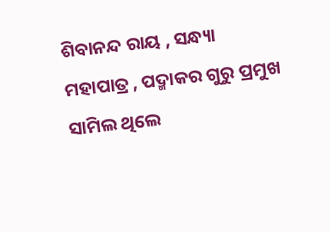ଶିବାନନ୍ଦ ରାୟ , ସନ୍ଧ୍ୟା ମହାପାତ୍ର , ପଦ୍ମାକର ଗୁରୁ ପ୍ରମୁଖ ସାମିଲ ଥିଲେ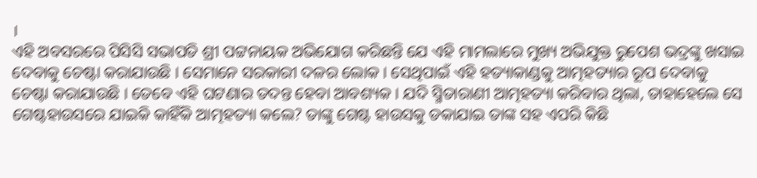।
ଏହି ଅବସରରେ ପିସିସି ସଭାପତି ଶ୍ରୀ ପଟ୍ଟନାୟକ ଅଭିଯୋଗ କରିଛନ୍ତି ଯେ ଏହି ମାମଲାରେ ମୁଖ୍ୟ ଅଭିଯୁକ୍ତ ରୁପେଶ ଭଦ୍ରଙ୍କୁ ଖସାଇ ଦେବାକୁ ଚେଷ୍ଟା କରାଯାଉଛି । ସେମାନେ ସରକାରୀ ଦଳର ଲୋକ । ସେଥିପାଇଁ ଏହି ହତ୍ୟାକାଣ୍ଡକୁ ଆତ୍ମହତ୍ୟାର ରୂପ ଦେବାକୁ ଚେଷ୍ଟା କରାଯାଉଛି । ତେବେ ଏହି ଘଟଣାର ତଦନ୍ତ ହେବା ଆବଶ୍ୟକ । ଯଦି ସ୍ମିତାରାଣୀ ଆତ୍ମହତ୍ୟା କରିବାର ଥିଲା, ତାହାହେଲେ ସେ ଗେଷ୍ଟହାଉସରେ ଯାଇକି କାହିଁକି ଆତ୍ମହତ୍ୟା କଲେ? ତାଙ୍କୁ ଗେଷ୍ଟ ହାଉସକୁ ଡକାଯାଇ ତାଙ୍କ ସହ ଏପରି କିଛି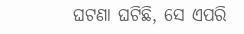ଘଟଣା ଘଟିଛି, ସେ ଏପରି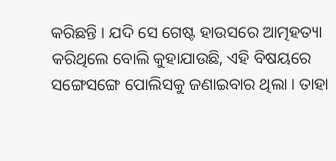କରିଛନ୍ତି । ଯଦି ସେ ଗେଷ୍ଟ ହାଉସରେ ଆତ୍ମହତ୍ୟା କରିଥିଲେ ବୋଲି କୁହାଯାଉଛି, ଏହି ବିଷୟରେ ସଙ୍ଗେସଙ୍ଗେ ପୋଲିସକୁ ଜଣାଇବାର ଥିଲା । ତାହା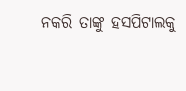ନକରି ତାଙ୍କୁ ହସପିଟାଲକୁ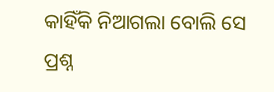କାହିଁକି ନିଆଗଲା ବୋଲି ସେ ପ୍ରଶ୍ନ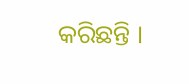କରିଛନ୍ତି ।